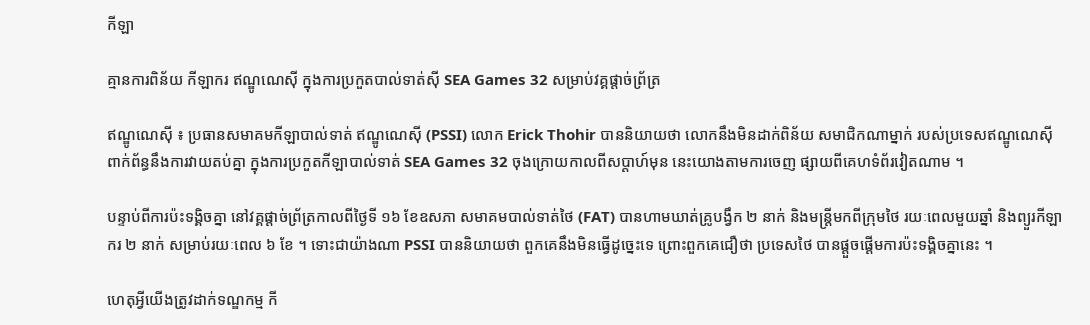កីឡា

គ្មានការពិន័យ កីឡាករ ឥណ្ឌូណេស៊ី ក្នុងការប្រកួតបាល់ទាត់ស៊ី SEA Games 32 សម្រាប់វគ្គផ្តាច់ព្រ័ត្រ

ឥណ្ឌូណេស៊ី ៖ ប្រធានសមាគមកីឡាបាល់ទាត់ ឥណ្ឌូណេស៊ី (PSSI) លោក Erick Thohir បាននិយាយថា លោកនឹងមិនដាក់ពិន័យ សមាជិកណាម្នាក់ របស់ប្រទេសឥណ្ឌូណេស៊ី ពាក់ព័ន្ធនឹងការវាយតប់គ្នា ក្នុងការប្រកួតកីឡាបាល់ទាត់ SEA Games 32 ចុងក្រោយកាលពីសប្តាហ៍មុន នេះយោងតាមការចេញ ផ្សាយពីគេហទំព័រវៀតណាម ។

បន្ទាប់ពីការប៉ះទង្គិចគ្នា នៅវគ្គផ្តាច់ព្រ័ត្រកាលពីថ្ងៃទី ១៦ ខែឧសភា សមាគមបាល់ទាត់ថៃ (FAT) បានហាមឃាត់គ្រូបង្វឹក ២ នាក់ និងមន្ត្រីមកពីក្រុមថៃ រយៈពេលមួយឆ្នាំ និងព្យួរកីឡាករ ២ នាក់ សម្រាប់រយៈពេល ៦ ខែ ។ ទោះជាយ៉ាងណា PSSI បាននិយាយថា ពួកគេនឹងមិនធ្វើដូច្នេះទេ ព្រោះពួកគេជឿថា ប្រទេសថៃ បានផ្តួចផ្តើមការប៉ះទង្គិចគ្នានេះ ។

ហេតុអ្វីយើងត្រូវដាក់ទណ្ឌកម្ម កី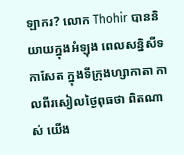ឡាករ? លោក Thohir បាននិយាយក្នុងអំឡុង ពេលសន្និសីទកាសែត ក្នុងទីក្រុងហ្សាកាតា កាលពីរសៀលថ្ងៃពុធថា ពិតណាស់ យើង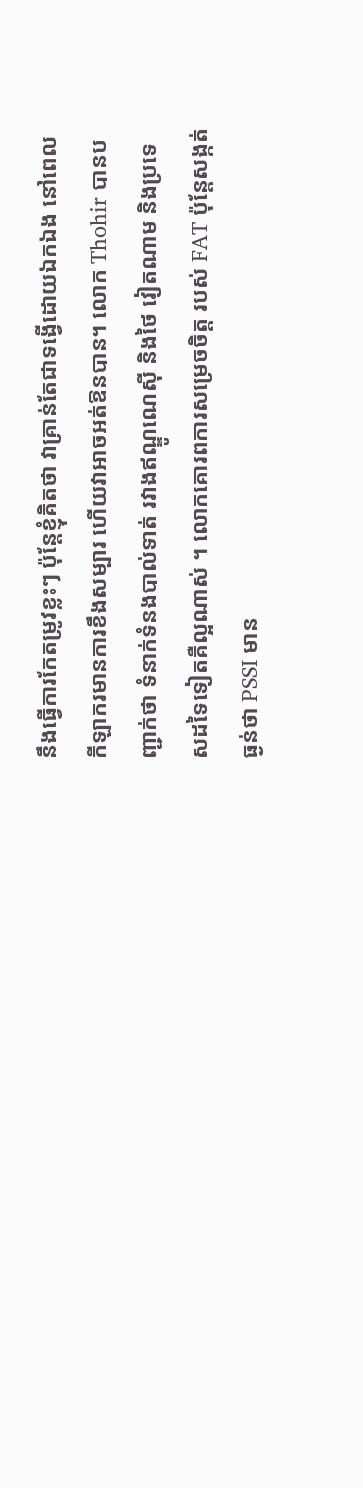នឹងធ្វើការកែតម្រូវខ្លះៗ ប៉ុន្តែខ្ញុំគិតថា វាគ្រាន់តែជាទង្វើដោយឯកឯង នៅពេលកីឡាករមានការខឹងសម្បារ ហើយវាអាចអត់ឱនបាន។ លោក Thohir បានបញ្ជាក់ថា ទំនាក់ទំនងបាល់ទាត់ រវាងឥណ្ឌូណេស៊ី និងថៃ វៀតណាម និងប្រទេសដទៃទៀតគឺល្អណាស់ ។ លោកគោរពការសម្រេចចិត្ត របស់ FAT ប៉ុន្តែសង្កត់ធ្ងន់ថា PSSI មាន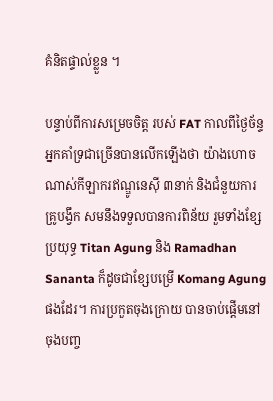គំនិតផ្ទាល់ខ្លួន ។

បន្ទាប់ពីការសម្រេចចិត្ត របស់ FAT កាលពីថ្ងៃច័ន្ទ អ្នកគាំទ្រជាច្រើនបានលើកឡើងថា យ៉ាងហោចណាស់កីឡាករឥណ្ឌូនេស៊ី ៣នាក់ និងជំនួយការគ្រូបង្វឹក សមនឹងទទួលបានការពិន័យ រួមទាំងខ្សែប្រយុទ្ធ Titan Agung និង Ramadhan Sananta ក៏ដូចជាខ្សែបម្រើ Komang Agung ផងដែរ។ ការប្រកួតចុងក្រោយ បានចាប់ផ្តើមនៅចុងបញ្ច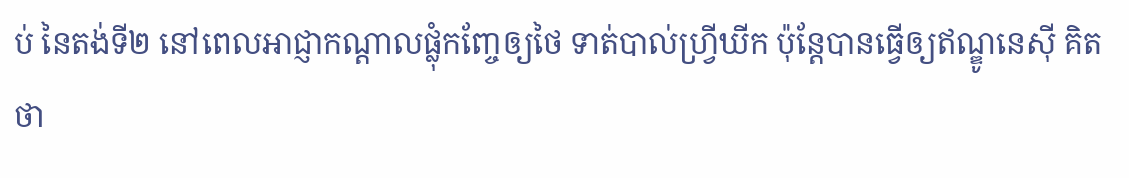ប់ នៃតង់ទី២ នៅពេលអាជ្ញាកណ្តាលផ្លុំកញ្ចែឲ្យថៃ ទាត់បាល់ហ្វ្រីឃីក ប៉ុន្តែបានធ្វើឲ្យឥណ្ឌូនេស៊ី គិតថា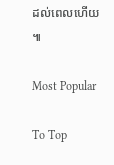ដល់ពេលហើយ ៕

Most Popular

To Top